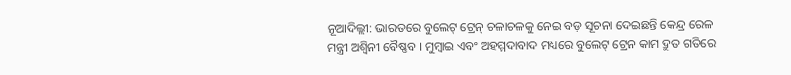ନୂଆଦିଲ୍ଲୀ: ଭାରତରେ ବୁଲେଟ୍ ଟ୍ରେନ୍ ଚଳାଚଳକୁ ନେଇ ବଡ଼ ସୂଚନା ଦେଇଛନ୍ତି କେନ୍ଦ୍ର ରେଳ ମନ୍ତ୍ରୀ ଅଶ୍ୱିନୀ ବୈଷ୍ଣବ । ମୁମ୍ବାଇ ଏବଂ ଅହମ୍ମଦାବାଦ ମଧ୍ୟରେ ବୁଲେଟ୍ ଟ୍ରେନ କାମ ଦ୍ରୁତ ଗତିରେ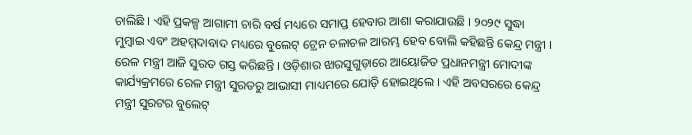ଚାଲିଛି । ଏହି ପ୍ରକଳ୍ପ ଆଗାମୀ ଚାରି ବର୍ଷ ମଧ୍ୟରେ ସମାପ୍ତ ହେବାର ଆଶା କରାଯାଉଛି । ୨୦୨୯ ସୁଦ୍ଧା ମୁମ୍ବାଇ ଏବଂ ଅହମ୍ମଦାବାଦ ମଧ୍ୟରେ ବୁଲେଟ୍ ଟ୍ରେନ ଚଳାଚଳ ଆରମ୍ଭ ହେବ ବୋଲି କହିଛନ୍ତି କେନ୍ଦ୍ର ମନ୍ତ୍ରୀ ।
ରେଳ ମନ୍ତ୍ରୀ ଆଜି ସୁରତ ଗସ୍ତ କରିଛନ୍ତି । ଓଡ଼ିଶାର ଝାରସୁଗୁଡ଼ାରେ ଆୟୋଜିତ ପ୍ରଧାନମନ୍ତ୍ରୀ ମୋଦୀଙ୍କ କାର୍ଯ୍ୟକ୍ରମରେ ରେଳ ମନ୍ତ୍ରୀ ସୁରତରୁ ଆଭାସୀ ମାଧ୍ୟମରେ ଯୋଡ଼ି ହୋଇଥିଲେ । ଏହି ଅବସରରେ କେନ୍ଦ୍ର ମନ୍ତ୍ରୀ ସୁରଟର ବୁଲେଟ୍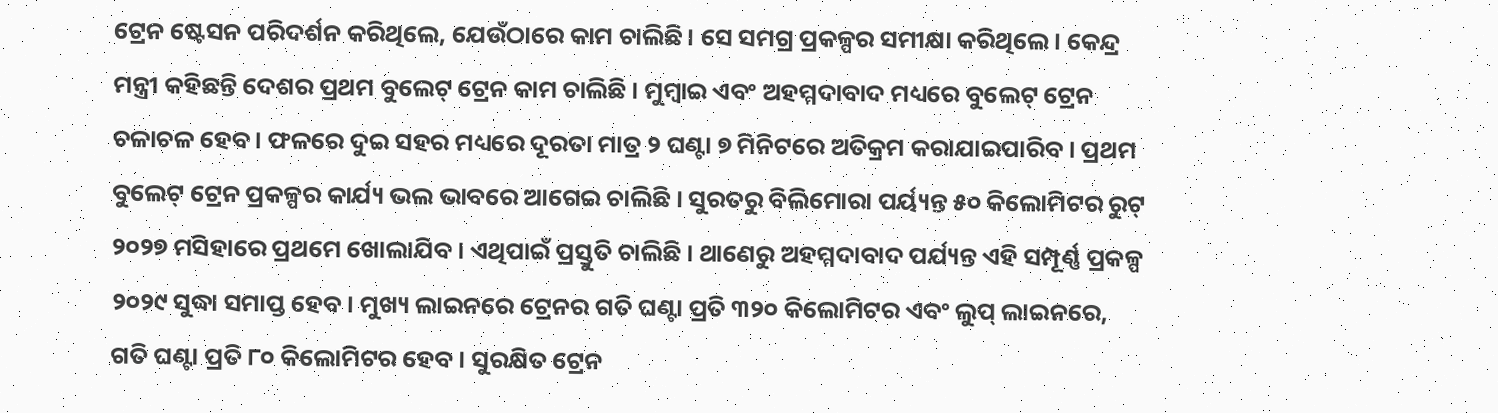ଟ୍ରେନ ଷ୍ଟେସନ ପରିଦର୍ଶନ କରିଥିଲେ, ଯେଉଁଠାରେ କାମ ଚାଲିଛି। ସେ ସମଗ୍ର ପ୍ରକଳ୍ପର ସମୀକ୍ଷା କରିଥିଲେ। କେନ୍ଦ୍ର ମନ୍ତ୍ରୀ କହିଛନ୍ତି ଦେଶର ପ୍ରଥମ ବୁଲେଟ୍ ଟ୍ରେନ କାମ ଚାଲିଛି । ମୁମ୍ବାଇ ଏବଂ ଅହମ୍ମଦାବାଦ ମଧ୍ୟରେ ବୁଲେଟ୍ ଟ୍ରେନ ଚଳାଚଳ ହେବ । ଫଳରେ ଦୁଇ ସହର ମଧ୍ୟରେ ଦୂରତା ମାତ୍ର ୨ ଘଣ୍ଟା ୭ ମିନିଟରେ ଅତିକ୍ରମ କରାଯାଇପାରିବ । ପ୍ରଥମ ବୁଲେଟ୍ ଟ୍ରେନ ପ୍ରକଳ୍ପର କାର୍ଯ୍ୟ ଭଲ ଭାବରେ ଆଗେଇ ଚାଲିଛି । ସୁରତରୁ ବିଲିମୋରା ପର୍ୟ୍ୟନ୍ତ ୫୦ କିଲୋମିଟର ରୁଟ୍ ୨୦୨୭ ମସିହାରେ ପ୍ରଥମେ ଖୋଲାଯିବ । ଏଥିପାଇଁ ପ୍ରସ୍ତୁତି ଚାଲିଛି । ଥାଣେରୁ ଅହମ୍ମଦାବାଦ ପର୍ଯ୍ୟନ୍ତ ଏହି ସମ୍ପୂର୍ଣ୍ଣ ପ୍ରକଳ୍ପ ୨୦୨୯ ସୁଦ୍ଧା ସମାପ୍ତ ହେବ। ମୁଖ୍ୟ ଲାଇନରେ ଟ୍ରେନର ଗତି ଘଣ୍ଟା ପ୍ରତି ୩୨୦ କିଲୋମିଟର ଏବଂ ଲୁପ୍ ଲାଇନରେ, ଗତି ଘଣ୍ଟା ପ୍ରତି ୮୦ କିଲୋମିଟର ହେବ। ସୁରକ୍ଷିତ ଟ୍ରେନ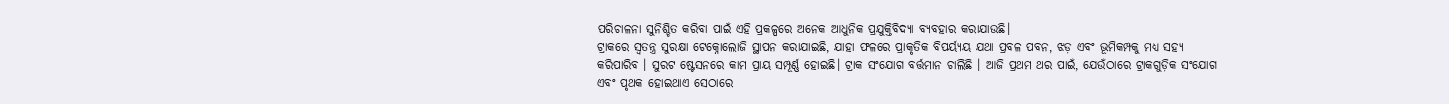ପରିଚାଳନା ସୁନିଶ୍ଚିତ କରିବା ପାଇଁ ଏହି ପ୍ରକଳ୍ପରେ ଅନେକ ଆଧୁନିକ ପ୍ରଯୁକ୍ତିବିଦ୍ୟା ବ୍ୟବହାର କରାଯାଉଛି।
ଟ୍ରାକରେ ସ୍ୱତନ୍ତ୍ର ସୁରକ୍ଷା ଟେକ୍ନୋଲୋଜି ସ୍ଥାପନ କରାଯାଇଛି, ଯାହା ଫଳରେ ପ୍ରାକୃତିକ ବିପର୍ୟ୍ୟୟ ଯଥା ପ୍ରବଳ ପବନ, ଝଡ଼ ଏବଂ ଭୂମିକମ୍ପକୁ ମଧ୍ୟ ସହ୍ୟ କରିପାରିବ । ସୁରଟ ଷ୍ଟେସନରେ କାମ ପ୍ରାୟ ସମ୍ପୂର୍ଣ୍ଣ ହୋଇଛି। ଟ୍ରାକ ସଂଯୋଗ ବର୍ତ୍ତମାନ ଚାଲିଛି । ଆଜି ପ୍ରଥମ ଥର ପାଇଁ, ଯେଉଁଠାରେ ଟ୍ରାକଗୁଡ଼ିକ ସଂଯୋଗ ଏବଂ ପୃଥକ ହୋଇଥାଏ ସେଠାରେ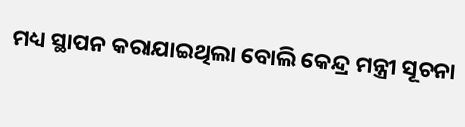ମଧ୍ୟ ସ୍ଥାପନ କରାଯାଇଥିଲା ବୋଲି କେନ୍ଦ୍ର ମନ୍ତ୍ରୀ ସୂଚନା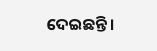ଦେଇଛନ୍ତି ।